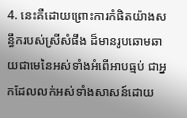4. នេះគឺដោយព្រោះការកំផិតយ៉ាងសន្ធឹករបស់ស្រីសំផឹង ដ៏មានរូបឆោមឆាយជាមេនៃអស់ទាំងអំពើអាបធ្មប់ ជាអ្នកដែលលក់អស់ទាំងសាសន៍ដោយ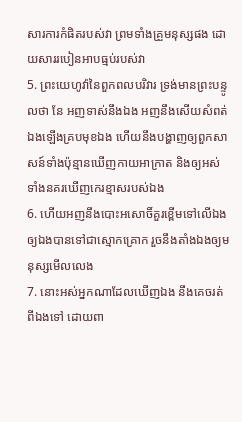សារការកំផិតរបស់វា ព្រមទាំងគ្រួមនុស្សផង ដោយសាររបៀនអាបធ្មប់របស់វា
5. ព្រះយេហូវ៉ានៃពួកពលបរិវារ ទ្រង់មានព្រះបន្ទូលថា នែ អញទាស់នឹងឯង អញនឹងសើយសំពត់ឯងឡើងគ្របមុខឯង ហើយនឹងបង្ហាញឲ្យពួកសាសន៍ទាំងប៉ុន្មានឃើញកាយអាក្រាត និងឲ្យអស់ទាំងនគរឃើញកេរខ្មាសរបស់ឯង
6. ហើយអញនឹងបោះអសោចិ៍គួរខ្ពើមទៅលើឯង ឲ្យឯងបានទៅជាស្មោកគ្រោក រួចនឹងតាំងឯងឲ្យមនុស្សមើលលេង
7. នោះអស់អ្នកណាដែលឃើញឯង នឹងគេចរត់ពីឯងទៅ ដោយពា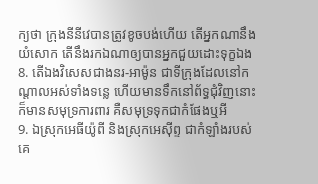ក្យថា ក្រុងនីនីវេបានត្រូវខូចបង់ហើយ តើអ្នកណានឹងយំសោក តើនឹងរកឯណាឲ្យបានអ្នកជួយដោះទុក្ខឯង
8. តើឯងវិសេសជាងនរ-អាម៉ូន ជាទីក្រុងដែលនៅកណ្តាលអស់ទាំងទន្លេ ហើយមានទឹកនៅព័ទ្ធជុំវិញនោះ ក៏មានសមុទ្រការពារ គឺសមុទ្រទុកជាកំផែងឬអី
9. ឯស្រុកអេធីយ៉ូពី និងស្រុកអេស៊ីព្ទ ជាកំឡាំងរបស់គេ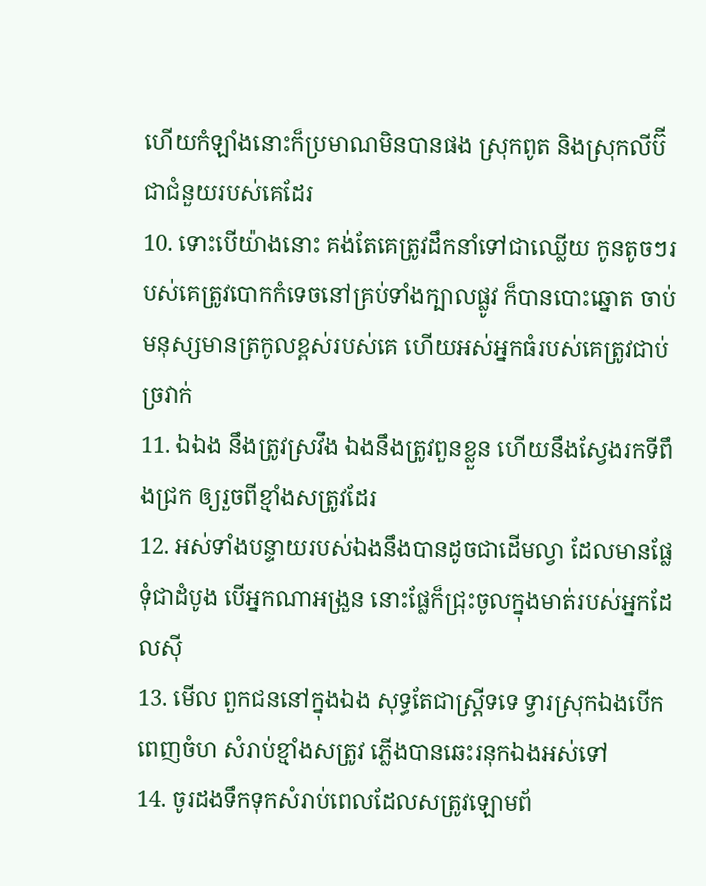ហើយកំឡាំងនោះក៏ប្រមាណមិនបានផង ស្រុកពូត និងស្រុកលីប៊ី ជាជំនួយរបស់គេដែរ
10. ទោះបើយ៉ាងនោះ គង់តែគេត្រូវដឹកនាំទៅជាឈ្លើយ កូនតូចៗរបស់គេត្រូវបោកកំទេចនៅគ្រប់ទាំងក្បាលផ្លូវ ក៏បានបោះឆ្នោត ចាប់មនុស្សមានត្រកូលខ្ពស់របស់គេ ហើយអស់អ្នកធំរបស់គេត្រូវជាប់ច្រវាក់
11. ឯឯង នឹងត្រូវស្រវឹង ឯងនឹងត្រូវពួនខ្លួន ហើយនឹងស្វែងរកទីពឹងជ្រក ឲ្យរួចពីខ្មាំងសត្រូវដែរ
12. អស់ទាំងបន្ទាយរបស់ឯងនឹងបានដូចជាដើមល្វា ដែលមានផ្លែទុំជាដំបូង បើអ្នកណាអង្រួន នោះផ្លែក៏ជ្រុះចូលក្នុងមាត់របស់អ្នកដែលស៊ី
13. មើល ពួកជននៅក្នុងឯង សុទ្ធតែជាស្ត្រីទទេ ទ្វារស្រុកឯងបើកពេញចំហ សំរាប់ខ្មាំងសត្រូវ ភ្លើងបានឆេះរនុកឯងអស់ទៅ
14. ចូរដងទឹកទុកសំរាប់ពេលដែលសត្រូវឡោមព័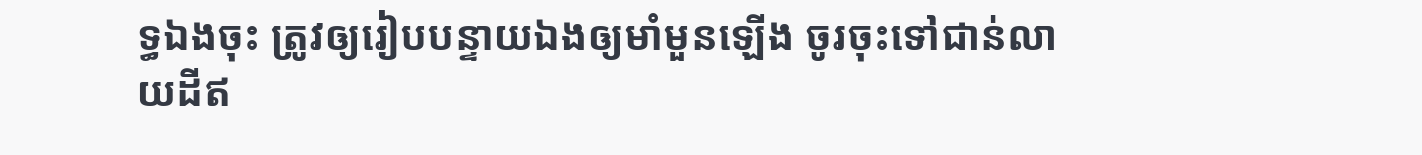ទ្ធឯងចុះ ត្រូវឲ្យរៀបបន្ទាយឯងឲ្យមាំមួនឡើង ចូរចុះទៅជាន់លាយដីឥ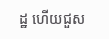ដ្ឋ ហើយជួស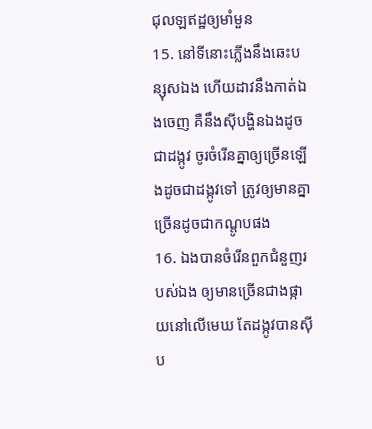ជុលឡឥដ្ឋឲ្យមាំមួន
15. នៅទីនោះភ្លើងនឹងឆេះបន្សុសឯង ហើយដាវនឹងកាត់ឯងចេញ គឺនឹងស៊ីបង្ហិនឯងដូចជាដង្កូវ ចូរចំរើនគ្នាឲ្យច្រើនឡើងដូចជាដង្កូវទៅ ត្រូវឲ្យមានគ្នាច្រើនដូចជាកណ្តូបផង
16. ឯងបានចំរើនពួកជំនួញរបស់ឯង ឲ្យមានច្រើនជាងផ្កាយនៅលើមេឃ តែដង្កូវបានស៊ីប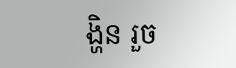ង្ហិន រួច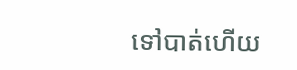ទៅបាត់ហើយ